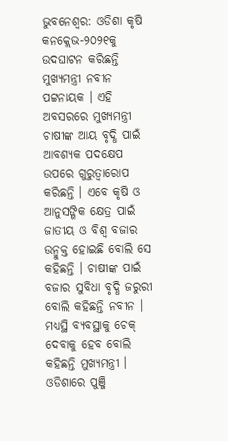ଭୁବନେଶ୍ୱର: ଓଡିଶା କୃଷି କନକ୍ଲେଭ-୨୦୨୧କୁ ଉଦଘାଟନ କରିଛନ୍ତି ମୁଖ୍ୟମନ୍ତ୍ରୀ ନବୀନ ପଟ୍ଟନାୟକ । ଏହି ଅବସରରେ ମୁଖ୍ୟମନ୍ତ୍ରୀ ଚାଷୀଙ୍କ ଆୟ ବୃଦ୍ଧି ପାଇଁ ଆବଶ୍ୟକ ପଦକ୍ଷେପ ଉପରେ ଗୁରୁତ୍ୱାରୋପ କରିଛନ୍ତି । ଏବେ କୃଷି ଓ ଆନୁସଙ୍ଗିକ କ୍ଷେତ୍ର ପାଇଁ ଜାତୀୟ ଓ ବିଶ୍ୱ ବଜାର ଉନ୍ମୁକ୍ତ ହୋଇଛି ବୋଲି ସେ କହିଛନ୍ତି । ଚାଷୀଙ୍କ ପାଇଁ ବଜାର ସୁବିଧା ବୃଦ୍ଧି ଜରୁରୀ ବୋଲି କହିଛନ୍ତି ନବୀନ । ମଧ୍ୟସ୍ଥି ବ୍ୟବସ୍ଥାକୁ ଚେକ୍ ଦେବାକୁ ହେବ ବୋଲି କହିଛନ୍ତି ମୁଖ୍ୟମନ୍ତ୍ରୀ । ଓଡିଶାରେ ପୁଞ୍ଜି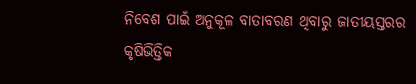ନିବେଶ ପାଇଁ ଅନୁକୂଳ ବାତାବରଣ ଥିବାରୁ ଜାତୀୟସ୍ତରର କୃଷିଭିତ୍ତିକ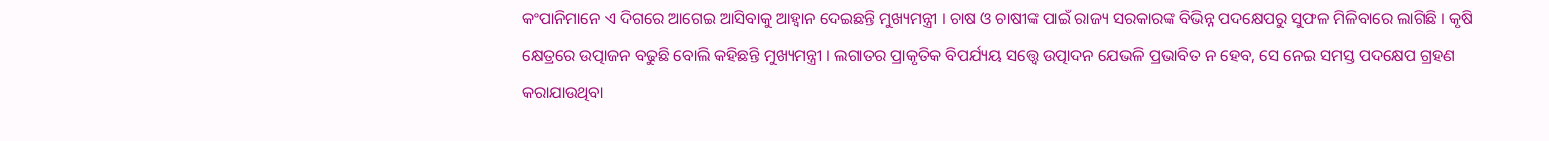କଂପାନିମାନେ ଏ ଦିଗରେ ଆଗେଇ ଆସିବାକୁ ଆହ୍ୱାନ ଦେଇଛନ୍ତି ମୁଖ୍ୟମନ୍ତ୍ରୀ । ଚାଷ ଓ ଚାଷୀଙ୍କ ପାଇଁ ରାଜ୍ୟ ସରକାରଙ୍କ ବିଭିନ୍ନ ପଦକ୍ଷେପରୁ ସୁଫଳ ମିଳିବାରେ ଲାଗିଛି । କୃଷି କ୍ଷେତ୍ରରେ ଉତ୍ପାଜନ ବଢୁଛି ବୋଲି କହିଛନ୍ତି ମୁଖ୍ୟମନ୍ତ୍ରୀ । ଲଗାତର ପ୍ରାକୃତିକ ବିପର୍ଯ୍ୟୟ ସତ୍ତ୍ୱେ ଉତ୍ପାଦନ ଯେଭଳି ପ୍ରଭାବିତ ନ ହେବ, ସେ ନେଇ ସମସ୍ତ ପଦକ୍ଷେପ ଗ୍ରହଣ କରାଯାଉଥିବା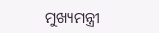ମୁଖ୍ୟମନ୍ତ୍ରୀ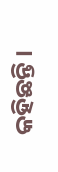କହିଛନ୍ତି ।